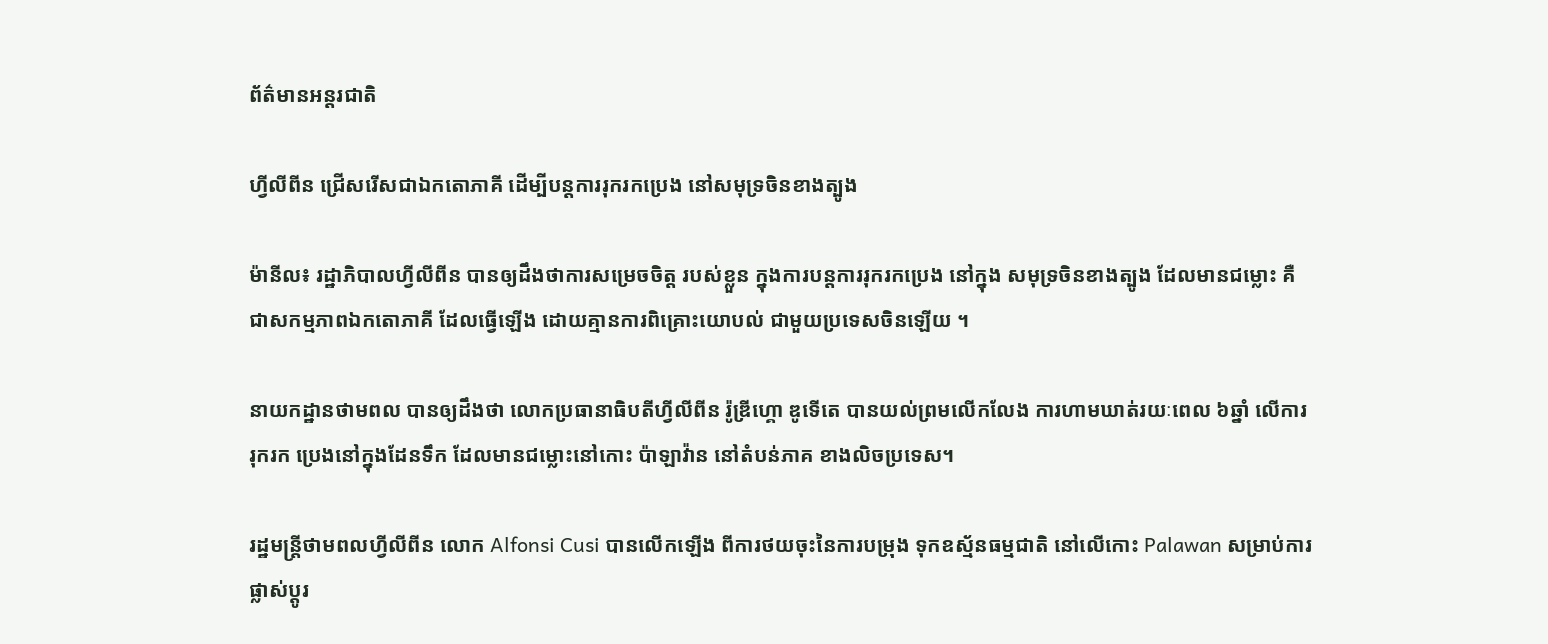ព័ត៌មានអន្តរជាតិ

ហ្វីលីពីន ជ្រើសរើសជាឯកតោភាគី ដើម្បីបន្តការរុករកប្រេង នៅសមុទ្រចិនខាងត្បូង

ម៉ានីល៖ រដ្ឋាភិបាលហ្វីលីពីន បានឲ្យដឹងថាការសម្រេចចិត្ត របស់ខ្លួន ក្នុងការបន្តការរុករកប្រេង នៅក្នុង សមុទ្រចិនខាងត្បូង ដែលមានជម្លោះ គឺជាសកម្មភាពឯកតោភាគី ដែលធ្វើឡើង ដោយគ្មានការពិគ្រោះយោបល់ ជាមួយប្រទេសចិនឡើយ ។

នាយកដ្ឋានថាមពល បានឲ្យដឹងថា លោកប្រធានាធិបតីហ្វីលីពីន រ៉ូឌ្រីហ្គោ ឌូទើតេ បានយល់ព្រមលើកលែង ការហាមឃាត់រយៈពេល ៦ឆ្នាំ លើការរុករក ប្រេងនៅក្នុងដែនទឹក ដែលមានជម្លោះនៅកោះ ប៉ាឡាវ៉ាន នៅតំបន់ភាគ ខាងលិចប្រទេស។

រដ្ឋមន្រ្តីថាមពលហ្វីលីពីន លោក Alfonsi Cusi បានលើកឡើង ពីការថយចុះនៃការបម្រុង ទុកឧស្ម័នធម្មជាតិ នៅលើកោះ Palawan សម្រាប់ការផ្លាស់ប្តូរ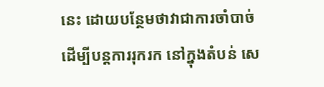នេះ ដោយបន្ថែមថាវាជាការចាំបាច់ ដើម្បីបន្តការរុករក នៅក្នុងតំបន់ សេ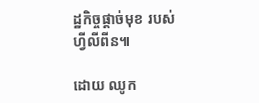ដ្ឋកិច្ចផ្តាច់មុខ របស់ហ្វីលីពីន៕

ដោយ ឈូក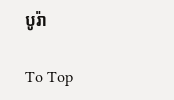បូរ៉ា

To Top